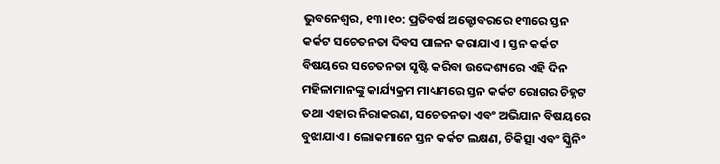ଭୁବନେଶ୍ୱର, ୧୩।୧୦: ପ୍ରତିବର୍ଷ ଅକ୍ଟୋବରରେ ୧୩ରେ ସ୍ତନ କର୍କଟ ସଚେତନତା ଦିବସ ପାଳନ କରାଯାଏ । ସ୍ତନ କର୍କଟ ବିଷୟରେ ସଚେତନତା ସୃଷ୍ଟି କରିବା ଉଦ୍ଦେଶ୍ୟରେ ଏହି ଦିନ ମହିଳାମାନଙ୍କୁ କାର୍ଯ୍ୟକ୍ରମ ମାଧ୍ୟମରେ ସ୍ତନ କର୍କଟ ରୋଗର ଚିହ୍ନଟ ତଥା ଏହାର ନିରାକରଣ, ସଚେତନତା ଏବଂ ଅଭିଯାନ ବିଷୟରେ ବୁଝାଯାଏ । ଲୋକମାନେ ସ୍ତନ କର୍କଟ ଲକ୍ଷଣ, ଚିକିତ୍ସା ଏବଂ ସ୍କ୍ରିନିଂ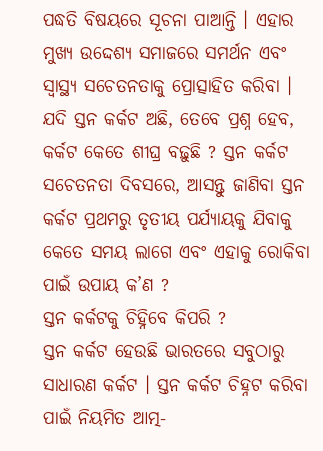ପଦ୍ଧତି ବିଷୟରେ ସୂଚନା ପାଆନ୍ତି । ଏହାର ମୁଖ୍ୟ ଉଦ୍ଦେଶ୍ୟ ସମାଜରେ ସମର୍ଥନ ଏବଂ ସ୍ୱାସ୍ଥ୍ୟ ସଚେତନତାକୁ ପ୍ରୋତ୍ସାହିତ କରିବା । ଯଦି ସ୍ତନ କର୍କଟ ଅଛି, ତେବେ ପ୍ରଶ୍ନ ହେବ, କର୍କଟ କେତେ ଶୀଘ୍ର ବଢ଼ୁଛି ? ସ୍ତନ କର୍କଟ ସଚେତନତା ଦିବସରେ, ଆସନ୍ତୁ ଜାଣିବା ସ୍ତନ କର୍କଟ ପ୍ରଥମରୁ ତୃତୀୟ ପର୍ଯ୍ୟାୟକୁ ଯିବାକୁ କେତେ ସମୟ ଲାଗେ ଏବଂ ଏହାକୁ ରୋକିବା ପାଇଁ ଉପାୟ କ’ଣ ?
ସ୍ତନ କର୍କଟକୁ ଚିହ୍ନିବେ କିପରି ?
ସ୍ତନ କର୍କଟ ହେଉଛି ଭାରତରେ ସବୁଠାରୁ ସାଧାରଣ କର୍କଟ । ସ୍ତନ କର୍କଟ ଚିହ୍ନଟ କରିବା ପାଇଁ ନିୟମିତ ଆତ୍ମ-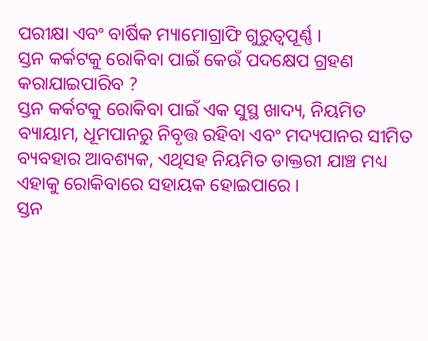ପରୀକ୍ଷା ଏବଂ ବାର୍ଷିକ ମ୍ୟାମୋଗ୍ରାଫି ଗୁରୁତ୍ୱପୂର୍ଣ୍ଣ ।
ସ୍ତନ କର୍କଟକୁ ରୋକିବା ପାଇଁ କେଉଁ ପଦକ୍ଷେପ ଗ୍ରହଣ କରାଯାଇପାରିବ ?
ସ୍ତନ କର୍କଟକୁ ରୋକିବା ପାଇଁ ଏକ ସୁସ୍ଥ ଖାଦ୍ୟ, ନିୟମିତ ବ୍ୟାୟାମ, ଧୂମପାନରୁ ନିବୃତ୍ତ ରହିବା ଏବଂ ମଦ୍ୟପାନର ସୀମିତ ବ୍ୟବହାର ଆବଶ୍ୟକ, ଏଥିସହ ନିୟମିତ ଡାକ୍ତରୀ ଯାଞ୍ଚ ମଧ୍ୟ ଏହାକୁ ରୋକିବାରେ ସହାୟକ ହୋଇପାରେ ।
ସ୍ତନ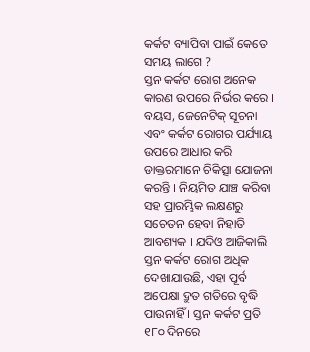କର୍କଟ ବ୍ୟାପିବା ପାଇଁ କେତେ ସମୟ ଲାଗେ ?
ସ୍ତନ କର୍କଟ ରୋଗ ଅନେକ କାରଣ ଉପରେ ନିର୍ଭର କରେ । ବୟସ, ଜେନେଟିକ୍ ସୂଚନା ଏବଂ କର୍କଟ ରୋଗର ପର୍ଯ୍ୟାୟ ଉପରେ ଆଧାର କରି ଡାକ୍ତରମାନେ ଚିକିତ୍ସା ଯୋଜନା କରନ୍ତି । ନିୟମିତ ଯାଞ୍ଚ କରିବା ସହ ପ୍ରାରମ୍ଭିକ ଲକ୍ଷଣରୁ ସଚେତନ ହେବା ନିହାତି ଆବଶ୍ୟକ । ଯଦିଓ ଆଜିକାଲି ସ୍ତନ କର୍କଟ ରୋଗ ଅଧିକ ଦେଖାଯାଉଛି, ଏହା ପୂର୍ବ ଅପେକ୍ଷା ଦ୍ରୁତ ଗତିରେ ବୃଦ୍ଧି ପାଉନାହିଁ । ସ୍ତନ କର୍କଟ ପ୍ରତି ୧୮୦ ଦିନରେ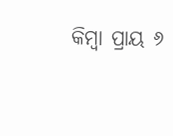କିମ୍ବା ପ୍ରାୟ ୬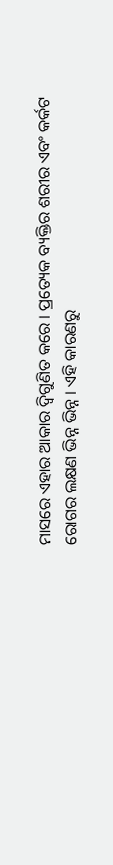ମାସରେ ଏହାର ଆକାର ଦ୍ୱିଗୁଣିତ କରେ । ପ୍ରତ୍ୟେକ ବ୍ୟକ୍ତିର ଶରୀର ଏବଂ କର୍କଟ ରୋଗର ଲକ୍ଷଣ ଭିନ୍ନ ଭିନ୍ନ । ଏହି କାରଣରୁ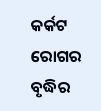କର୍କଟ ରୋଗର ବୃଦ୍ଧିର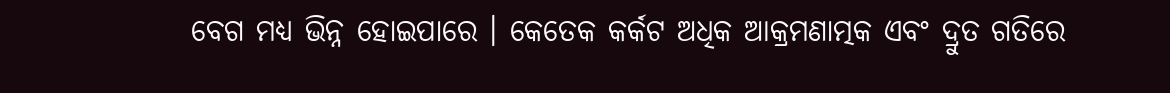ବେଗ ମଧ୍ୟ ଭିନ୍ନ ହୋଇପାରେ । କେତେକ କର୍କଟ ଅଧିକ ଆକ୍ରମଣାତ୍ମକ ଏବଂ ଦ୍ରୁତ ଗତିରେ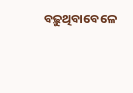ବଢ଼ୁଥିବାବେଳେ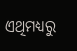ଏଥିମଧ୍ୟରୁ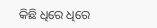କିଛି ଧିରେ ଧିରେ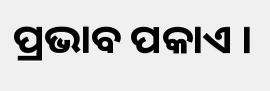ପ୍ରଭାବ ପକାଏ ।